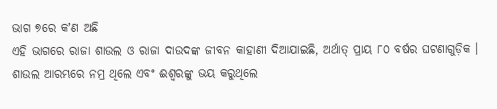ଭାଗ ୭ରେ କʼଣ ଅଛି
ଏହି ଭାଗରେ ରାଜା ଶାଉଲ ଓ ରାଜା ଦାଉଦଙ୍କ ଜୀବନ କାହାଣୀ ଦିଆଯାଇଛି, ଅର୍ଥାତ୍ ପ୍ରାୟ ୮୦ ବର୍ଷର ଘଟଣାଗୁଡ଼ିକ । ଶାଉଲ ଆରମ୍ଭରେ ନମ୍ର ଥିଲେ ଏବଂ ଈଶ୍ୱରଙ୍କୁ ଭୟ କରୁଥିଲେ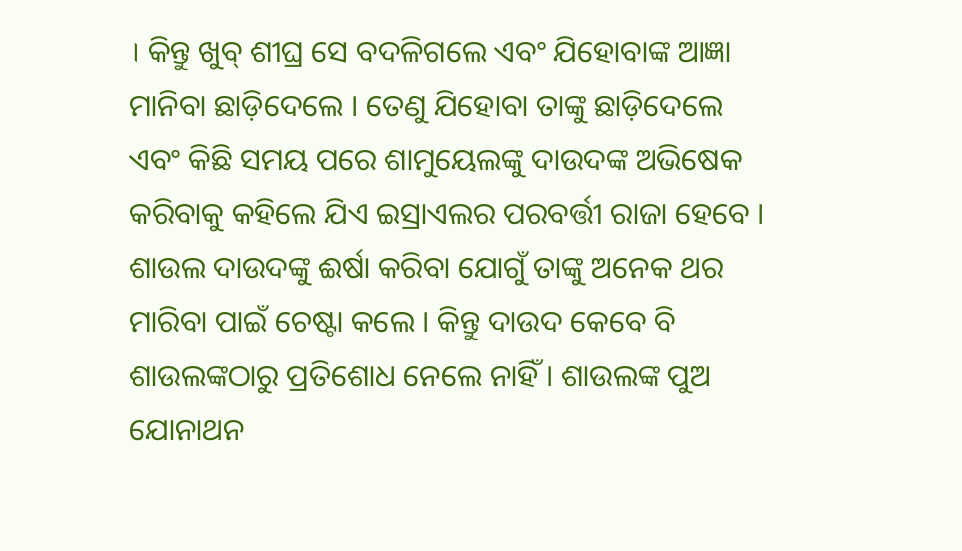। କିନ୍ତୁ ଖୁବ୍ ଶୀଘ୍ର ସେ ବଦଳିଗଲେ ଏବଂ ଯିହୋବାଙ୍କ ଆଜ୍ଞା ମାନିବା ଛାଡ଼ିଦେଲେ । ତେଣୁ ଯିହୋବା ତାଙ୍କୁ ଛାଡ଼ିଦେଲେ ଏବଂ କିଛି ସମୟ ପରେ ଶାମୁୟେଲଙ୍କୁ ଦାଉଦଙ୍କ ଅଭିଷେକ କରିବାକୁ କହିଲେ ଯିଏ ଇସ୍ରାଏଲର ପରବର୍ତ୍ତୀ ରାଜା ହେବେ । ଶାଉଲ ଦାଉଦଙ୍କୁ ଈର୍ଷା କରିବା ଯୋଗୁଁ ତାଙ୍କୁ ଅନେକ ଥର ମାରିବା ପାଇଁ ଚେଷ୍ଟା କଲେ । କିନ୍ତୁ ଦାଉଦ କେବେ ବି ଶାଉଲଙ୍କଠାରୁ ପ୍ରତିଶୋଧ ନେଲେ ନାହିଁ । ଶାଉଲଙ୍କ ପୁଅ ଯୋନାଥନ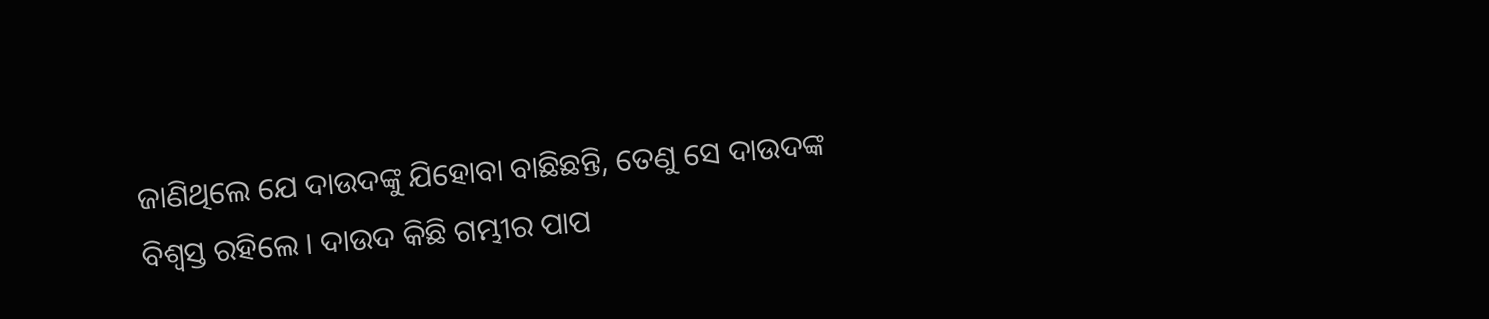ଜାଣିଥିଲେ ଯେ ଦାଉଦଙ୍କୁ ଯିହୋବା ବାଛିଛନ୍ତି, ତେଣୁ ସେ ଦାଉଦଙ୍କ ବିଶ୍ୱସ୍ତ ରହିଲେ । ଦାଉଦ କିଛି ଗମ୍ଭୀର ପାପ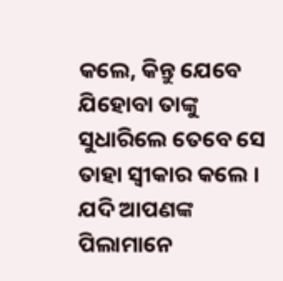କଲେ, କିନ୍ତୁ ଯେବେ ଯିହୋବା ତାଙ୍କୁ ସୁଧାରିଲେ ତେବେ ସେ ତାହା ସ୍ୱୀକାର କଲେ । ଯଦି ଆପଣଙ୍କ ପିଲାମାନେ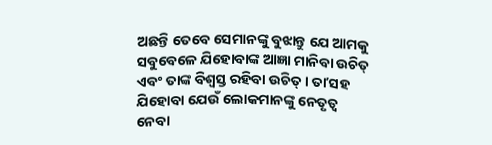ଅଛନ୍ତି ତେବେ ସେମାନଙ୍କୁ ବୁଝାନ୍ତୁ ଯେ ଆମକୁ ସବୁବେଳେ ଯିହୋବାଙ୍କ ଆଜ୍ଞା ମାନିବା ଉଚିତ୍ ଏବଂ ତାଙ୍କ ବିଶ୍ୱସ୍ତ ରହିବା ଉଚିତ୍ । ତାʼସହ ଯିହୋବା ଯେଉଁ ଲୋକମାନଙ୍କୁ ନେତୃତ୍ୱ ନେବା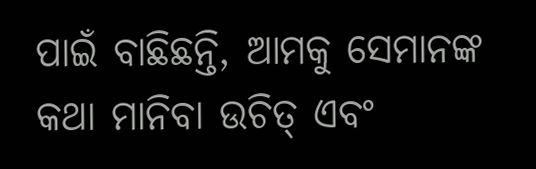ପାଇଁ ବାଛିଛନ୍ତି, ଆମକୁ ସେମାନଙ୍କ କଥା ମାନିବା ଉଚିତ୍ ଏବଂ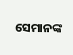ସେମାନଙ୍କ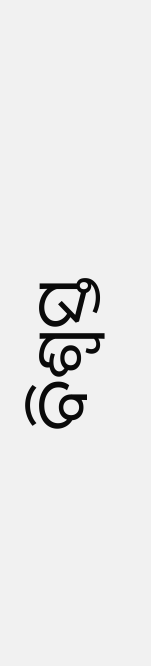ବିଶ୍ୱସ୍ତ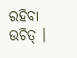ରହିବା ଉଚିତ୍ ।